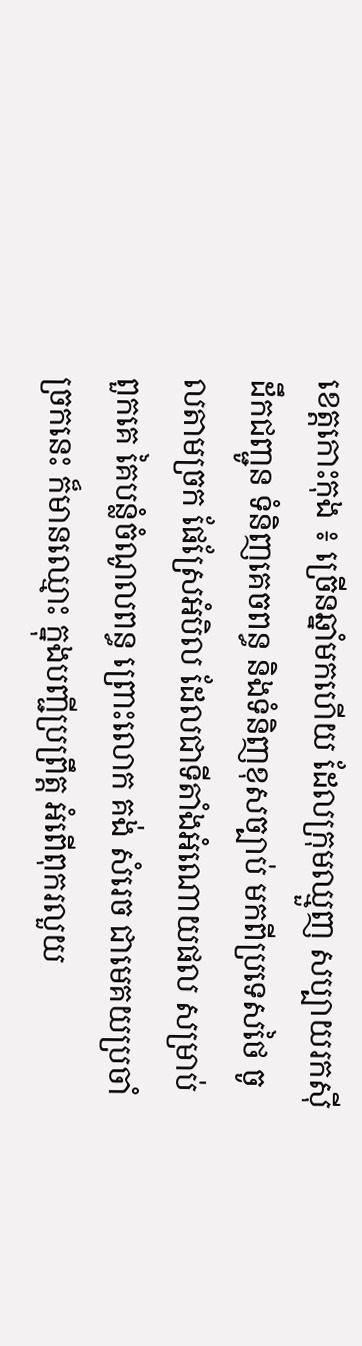ខេត្តកោះកុង ៖ ច្រើនឆ្នាំមកហើយ ដែលក្រុមឈ្មួញ សប្បាយរកស៊ី ដឹកជញ្ជូន ទំនិញគេចពន្ធ និងទំនិញខុសច្បាប់ មកពីប្រទេសថៃ ចូលតាមច្រក ផែស្រែអំបិល ដែលជាទីតាំងអំណោយផល សម្រាប់ពួកគេ គៃបន្លំចំណូលពន្ធ ព្រោះលោក គង់ សំរេច ជាមេគយប្រចាំច្រកនេះ ក៏មានឈ្មោះ ក្នុងបញ្ជីប្រព្រឹត្ត អំពើពុករលួយ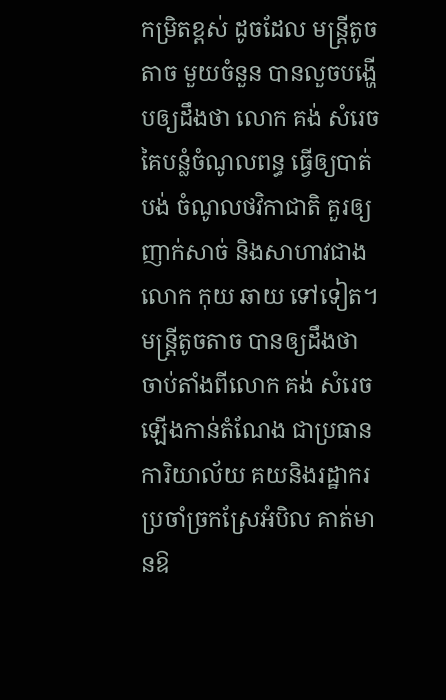កម្រិតខ្ពស់ ដូចដែល មន្ត្រីតូចតាច មួយចំនួន បានលួចបង្ហើបឲ្យដឹងថា លោក គង់ សំរេច គៃបន្លំចំណូលពន្ធ ធ្វើឲ្យបាត់បង់ ចំណូលថវិកាជាតិ គួរឲ្យញាក់សាច់ និងសាហាវជាង លោក កុយ ឆាយ ទៅទៀត។
មន្ត្រីតូចតាច បានឲ្យដឹងថា ចាប់តាំងពីលោក គង់ សំរេច ឡើងកាន់តំណែង ជាប្រធានការិយាល័យ គយនិងរដ្ឋាករ ប្រចាំច្រកស្រែអំបិល គាត់មានឱ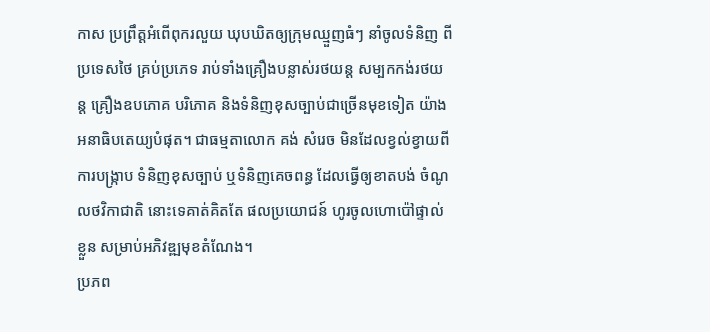កាស ប្រព្រឹត្តអំពើពុករលួយ ឃុបឃិតឲ្យក្រុមឈ្មួញធំៗ នាំចូលទំនិញ ពីប្រទេសថៃ គ្រប់ប្រភេទ រាប់ទាំងគ្រឿងបន្លាស់រថយន្ត សម្បកកង់រថយន្ត គ្រឿងឧបភោគ បរិភោគ និងទំនិញខុសច្បាប់ជាច្រើនមុខទៀត យ៉ាងអនាធិបតេយ្យបំផុត។ ជាធម្មតាលោក គង់ សំរេច មិនដែលខ្វល់ខ្វាយពីការបង្ក្រាប ទំនិញខុសច្បាប់ ឬទំនិញគេចពន្ធ ដែលធ្វើឲ្យខាតបង់ ចំណូលថវិកាជាតិ នោះទេគាត់គិតតែ ផលប្រយោជន៍ ហូរចូលហោប៉ៅផ្ទាល់ខ្លួន សម្រាប់អភិវឌ្ឍមុខតំណែង។
ប្រភព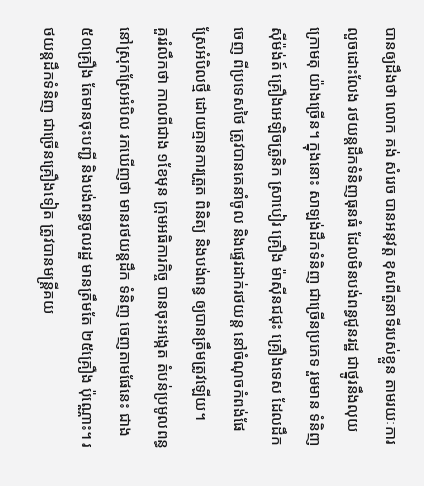បានឲ្យដឹងថា លោក គង់ សំរេច បានអនុវត្ត ខុសពីតួនាទីរបស់ខ្លួន តាមរយៈការលួចដោះលែង រថយន្តដឹកទំនិញធុនធំ ដែលមិនបង់ពន្ធជូនរដ្ឋ ជាថ្នូរនឹងលុយក្រោមតុ យ៉ាងច្រើន។ ក្នុងនោះ សាឡង់ដឹកទំនិញ ជាច្រើនប្រភេទ រួមមាន ទំនិញស៊ីម៉ង់ត៍ គ្រឿងអេឡិចត្រូនិក ស្រាបៀរ គ្រឿង ម៉ាស៊ីនជជុះ គ្រឿងទេស ដែលដឹកចេញ ពីប្រទេសថៃ ត្រូវបានគេនាំចូល និងផ្ទេរដាក់រថយន្ត នៅចំណុចកំពង់ផែ ស្រែអំបិលថ្មី ដោយគ្មានការត្រួត ពិនិត្យ និងបង់ពន្ធ ឲ្យបានត្រឹមត្រូវឡើយ។
គួររំលឹកថា កាលពីជាង ១ខែមុន ក្រុមអធិការកិច្ច បានចុះអង្កេត តំបន់ប្រមូលពន្ធ នៅស្រុកស្រែអំបិល រកឃើញថា មានរថយន្ដដឹក ទំនិញ ចេញតាមផែនេះ ជាង ៥០គ្រឿង តែមានចុះបញ្ជី និងបង់ពន្ធចូលរដ្ឋ មានត្រឹមតែ ២៥គ្រឿង ប៉ុណ្ណោះ។ រថយន្តដឹកទំនិញ ជាច្រើនគ្រឿងទៀត ត្រូវបានមន្ត្រីគយ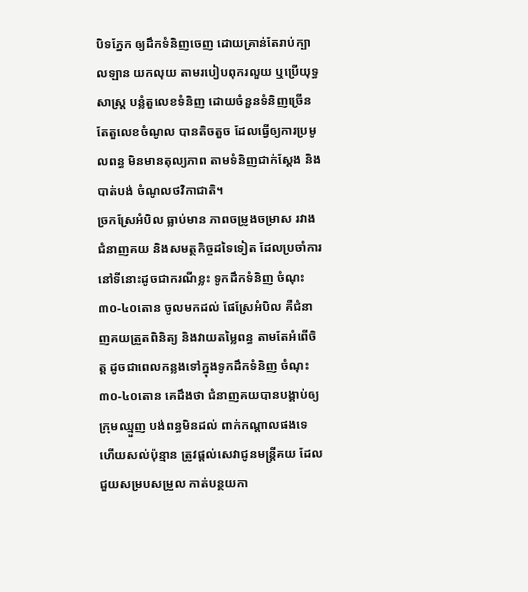បិទភ្នែក ឲ្យដឹកទំនិញចេញ ដោយគ្រាន់តែរាប់ក្បាលឡាន យកលុយ តាមរបៀបពុករលួយ ឬប្រើយុទ្ធសាស្ត្រ បន្លំតួលេខទំនិញ ដោយចំនួនទំនិញច្រើន តែតួលេខចំណូល បានតិចតួច ដែលធ្វើឲ្យការប្រមូលពន្ធ មិនមានតុល្យភាព តាមទំនិញជាក់ស្តែង និងបាត់បង់ ចំណូលថវិកាជាតិ។
ច្រកស្រែអំបិល ធ្លាប់មាន ភាពចម្រូងចម្រាស រវាងជំនាញគយ និងសមត្ថកិច្ចដទៃទៀត ដែលប្រចាំការ នៅទីនោះដូចជាករណីខ្លះ ទូកដឹកទំនិញ ចំណុះ ៣០-៤០តោន ចូលមកដល់ ផែស្រែអំបិល គឺជំនាញគយត្រួតពិនិត្យ និងវាយតម្លៃពន្ធ តាមតែអំពើចិត្ត ដូចជាពេលកន្លងទៅក្នុងទូកដឹកទំនិញ ចំណុះ ៣០-៤០តោន គេដឹងថា ជំនាញគយបានបង្គាប់ឲ្យក្រុមឈ្មួញ បង់ពន្ធមិនដល់ ពាក់កណ្តាលផងទេ ហើយសល់ប៉ុន្មាន ត្រូវផ្តល់សេវាជូនមន្ត្រីគយ ដែលជួយសម្របសម្រួល កាត់បន្ថយកា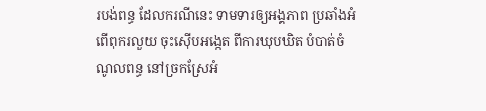របង់ពន្ធ ដែលករណីនេះ ទាមទារឲ្យអង្គភាព ប្រឆាំងអំពើពុករលួយ ចុះស៊ើបអង្កេត ពីការឃុបឃិត បំបាត់ចំណូលពន្ធ នៅច្រកស្រែអំ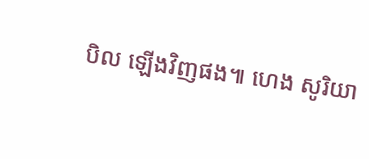បិល ឡើងវិញផង៕ ហេង សូរិយា